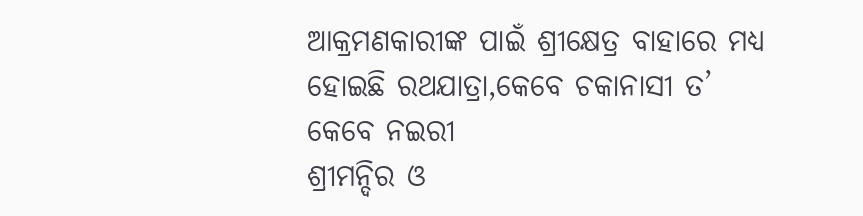ଆକ୍ରମଣକାରୀଙ୍କ ପାଇଁ ଶ୍ରୀକ୍ଷେତ୍ର ବାହାରେ ମଧ୍ୟ ହୋଇଛି ରଥଯାତ୍ରା,କେବେ ଚକାନାସୀ ତ’ କେବେ ନଇରୀ
ଶ୍ରୀମନ୍ଦିର ଓ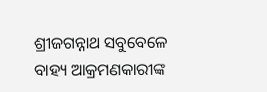ଶ୍ରୀଜଗନ୍ନାଥ ସବୁବେଳେ ବାହ୍ୟ ଆକ୍ରମଣକାରୀଙ୍କ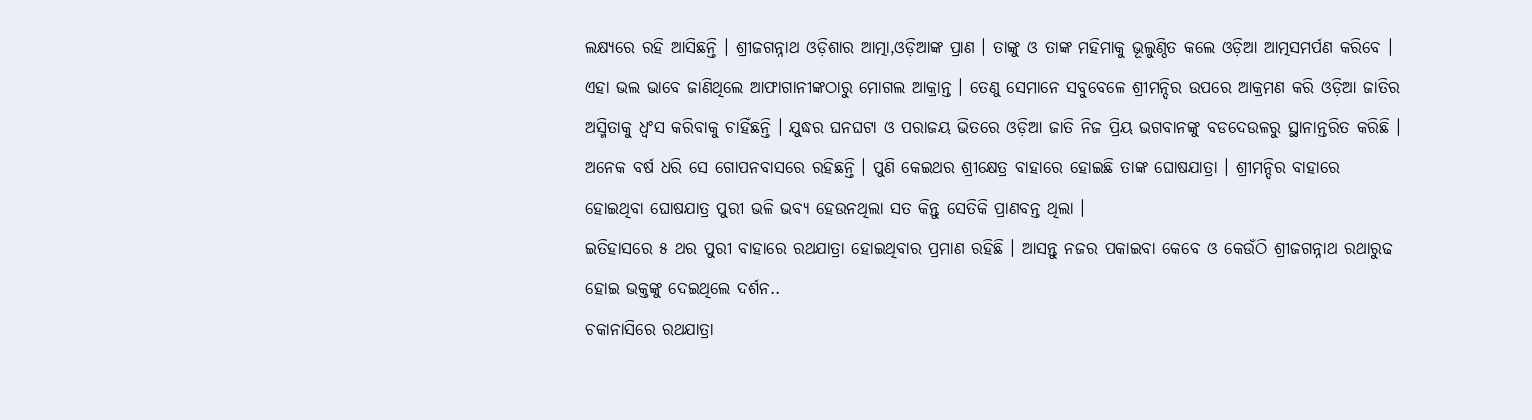ଲକ୍ଷ୍ୟରେ ରହି ଆସିଛନ୍ତି । ଶ୍ରୀଜଗନ୍ନାଥ ଓଡ଼ିଶାର ଆତ୍ମା,ଓଡ଼ିଆଙ୍କ ପ୍ରାଣ । ତାଙ୍କୁ ଓ ତାଙ୍କ ମହିମାକୁ ଭୂଲୁଣ୍ଠିତ କଲେ ଓଡ଼ିଆ ଆତ୍ମସମର୍ପଣ କରିବେ । ଏହା ଭଲ ଭାବେ ଜାଣିଥିଲେ ଆଫାଗାନୀଙ୍କଠାରୁ ମୋଗଲ ଆକ୍ରାନ୍ତ । ତେଣୁ ସେମାନେ ସବୁବେଳେ ଶ୍ରୀମନ୍ଦିର ଉପରେ ଆକ୍ରମଣ କରି ଓଡ଼ିଆ ଜାତିର ଅସ୍ମିତାକୁ ଧ୍ୱଂସ କରିବାକୁ ଚାହିଁଛନ୍ତି । ଯୁଦ୍ଧର ଘନଘଟା ଓ ପରାଜୟ ଭିତରେ ଓଡ଼ିଆ ଜାତି ନିଜ ପ୍ରିୟ ଭଗବାନଙ୍କୁ ବଡଦେଉଳରୁ ସ୍ଥାନାନ୍ତରିତ କରିଛି । ଅନେକ ବର୍ଷ ଧରି ସେ ଗୋପନବାସରେ ରହିଛନ୍ତି । ପୁଣି କେଇଥର ଶ୍ରୀକ୍ଷେତ୍ର ବାହାରେ ହୋଇଛି ତାଙ୍କ ଘୋଷଯାତ୍ରା । ଶ୍ରୀମନ୍ଦିର ବାହାରେ ହୋଇଥିବା ଘୋଷଯାତ୍ର ପୁରୀ ଭଳି ଭବ୍ୟ ହେଉନଥିଲା ସତ କିନ୍ତୁ ସେତିକି ପ୍ରାଣବନ୍ତ ଥିଲା ।
ଇତିହାସରେ ୫ ଥର ପୁରୀ ବାହାରେ ରଥଯାତ୍ରା ହୋଇଥିବାର ପ୍ରମାଣ ରହିଛି । ଆସନ୍ତୁ ନଜର ପକାଇବା କେବେ ଓ କେଉଁଠି ଶ୍ରୀଜଗନ୍ନାଥ ରଥାରୁଢ ହୋଇ ଭକ୍ତଙ୍କୁ ଦେଇଥିଲେ ଦର୍ଶନ..
ଚକାନାସିରେ ରଥଯାତ୍ରା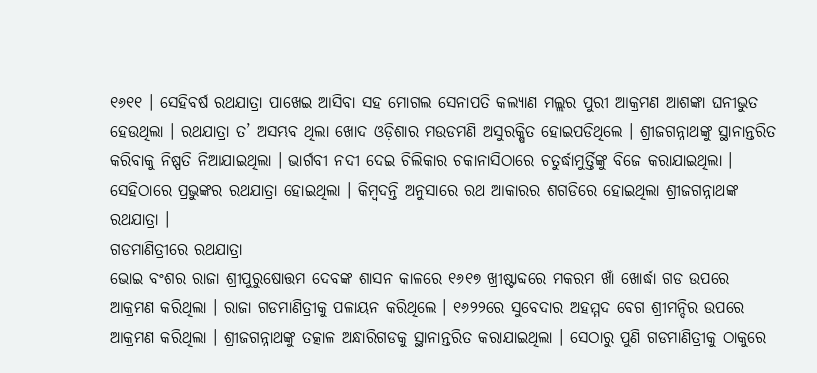୧୬୧୧ । ସେହିବର୍ଷ ରଥଯାତ୍ରା ପାଖେଇ ଆସିବା ସହ ମୋଗଲ ସେନାପତି କଲ୍ୟାଣ ମଲ୍ଲର ପୁରୀ ଆକ୍ରମଣ ଆଶଙ୍କା ଘନୀଭୁତ ହେଉଥିଲା । ରଥଯାତ୍ରା ତ’ ଅସମ୍ଭବ ଥିଲା ଖୋଦ ଓଡ଼ିଶାର ମଉଡମଣି ଅସୁରକ୍ଷିତ ହୋଇପଡିଥିଲେ । ଶ୍ରୀଜଗନ୍ନାଥଙ୍କୁ ସ୍ଥାନାନ୍ତରିତ କରିବାକୁ ନିଷ୍ପତି ନିଆଯାଇଥିଲା । ଭାର୍ଗବୀ ନଦୀ ଦେଇ ଚିଲିକାର ଚକାନାସିଠାରେ ଚତୁର୍ଦ୍ଧାମୁର୍ତ୍ତିଙ୍କୁ ବିଜେ କରାଯାଇଥିଲା । ସେହିଠାରେ ପ୍ରଭୁଙ୍କର ରଥଯାତ୍ରା ହୋଇଥିଲା । କିମ୍ବଦନ୍ତି ଅନୁସାରେ ରଥ ଆକାରର ଶଗଡିରେ ହୋଇଥିଲା ଶ୍ରୀଜଗନ୍ନାଥଙ୍କ ରଥଯାତ୍ରା ।
ଗଡମାଣିତ୍ରୀରେ ରଥଯାତ୍ରା
ଭୋଇ ବଂଶର ରାଜା ଶ୍ରୀପୁରୁଷୋତ୍ତମ ଦେବଙ୍କ ଶାସନ କାଳରେ ୧୬୧୭ ଖ୍ରୀଷ୍ଟାବ୍ଦରେ ମକରମ ଖାଁ ଖୋର୍ଦ୍ଧା ଗଡ ଉପରେ ଆକ୍ରମଣ କରିଥିଲା । ରାଜା ଗଡମାଣିତ୍ରୀକୁ ପଳାୟନ କରିଥିଲେ । ୧୬୨୨ରେ ସୁବେଦାର ଅହମ୍ମଦ ବେଗ ଶ୍ରୀମନ୍ଦିର ଉପରେ ଆକ୍ରମଣ କରିଥିଲା । ଶ୍ରୀଜଗନ୍ନାଥଙ୍କୁ ତତ୍କାଳ ଅନ୍ଧାରିଗଡକୁ ସ୍ଥାନାନ୍ତରିତ କରାଯାଇଥିଲା । ସେଠାରୁ ପୁଣି ଗଡମାଣିତ୍ରୀକୁ ଠାକୁରେ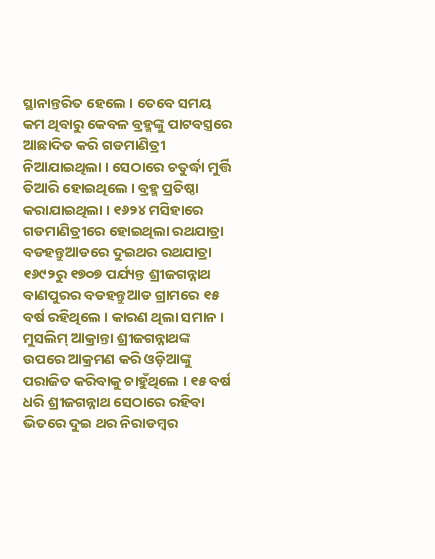ସ୍ଥାନାନ୍ତରିତ ହେଲେ । ତେବେ ସମୟ କମ ଥିବାରୁ କେବଳ ବ୍ରହ୍ମଙ୍କୁ ପାଟବସ୍ତ୍ରରେ ଆଛାଦିତ କରି ଗଡମାଣିତ୍ରୀ ନିଆଯାଇଥିଲା । ସେଠାରେ ଚତୁର୍ଦ୍ଧା ମୁର୍ତ୍ତି ତିଆରି ହୋଇଥିଲେ । ବ୍ରହ୍ମ ପ୍ରତିଷ୍ଠା କରାଯାଇଥିଲା । ୧୬୨୪ ମସିହାରେ ଗଡମାଣିତ୍ରୀରେ ହୋଇଥିଲା ରଥଯାତ୍ରା
ବଡହନ୍ତୁଆଡରେ ଦୁଇଥର ରଥଯାତ୍ରା
୧୬୯୨ରୁ ୧୭୦୭ ପର୍ଯ୍ୟନ୍ତ ଶ୍ରୀଜଗନ୍ନାଥ ବାଣପୁରର ବଡହନ୍ତୁଆଡ ଗ୍ରାମରେ ୧୫ ବର୍ଷ ରହିଥିଲେ । କାରଣ ଥିଲା ସମାନ । ମୁସଲିମ୍ ଆକ୍ରାନ୍ତା ଶ୍ରୀଜଗନ୍ନାଥଙ୍କ ଉପରେ ଆକ୍ରମଣ କରି ଓଡ଼ିଆଙ୍କୁ ପରାଜିତ କରିବାକୁ ଚାହୁଁଥିଲେ । ୧୫ ବର୍ଷ ଧରି ଶ୍ରୀଜଗନ୍ନାଥ ସେଠାରେ ରହିବା ଭିତରେ ଦୁଇ ଥର ନିରାଡମ୍ବର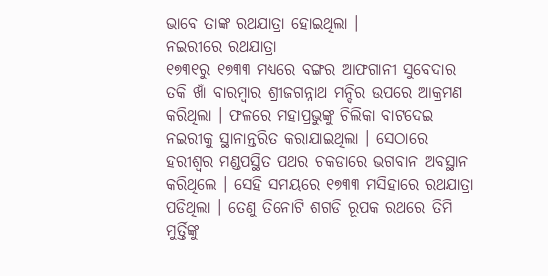ଭାବେ ତାଙ୍କ ରଥଯାତ୍ରା ହୋଇଥିଲା ।
ନଇରୀରେ ରଥଯାତ୍ରା
୧୭୩୧ରୁ ୧୭୩୩ ମଧ୍ୟରେ ବଙ୍ଗର ଆଫଗାନୀ ସୁବେଦାର ତକି ଖାଁ ବାରମ୍ବାର ଶ୍ରୀଜଗନ୍ନାଥ ମନ୍ଦିର ଉପରେ ଆକ୍ରମଣ କରିଥିଲା । ଫଳରେ ମହାପ୍ରଭୁଙ୍କୁ ଚିଲିକା ବାଟଦେଇ ନଇରୀକୁ ସ୍ଥାନାନ୍ତରିତ କରାଯାଇଥିଲା । ସେଠାରେ ହରୀଶ୍ୱର ମଣ୍ଡପସ୍ଥିତ ପଥର ଚକଡାରେ ଭଗବାନ ଅବସ୍ଥାନ କରିଥିଲେ । ସେହି ସମୟରେ ୧୭୩୩ ମସିହାରେ ରଥଯାତ୍ରା ପଡିଥିଲା । ତେଣୁ ତିନୋଟି ଶଗଡି ରୂପକ ରଥରେ ତିମି ମୁର୍ତ୍ତିଙ୍କୁ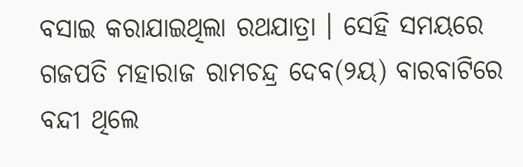ବସାଇ କରାଯାଇଥିଲା ରଥଯାତ୍ରା । ସେହି ସମୟରେ ଗଜପତି ମହାରାଜ ରାମଚନ୍ଦ୍ର ଦେବ(୨ୟ) ବାରବାଟିରେ ବନ୍ଦୀ ଥିଲେ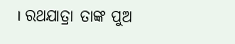। ରଥଯାତ୍ରା ତାଙ୍କ ପୁଅ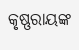କୃଷ୍ଣରାୟଙ୍କ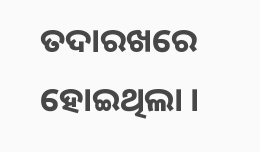ତଦାରଖରେ ହୋଇଥିଲା ।